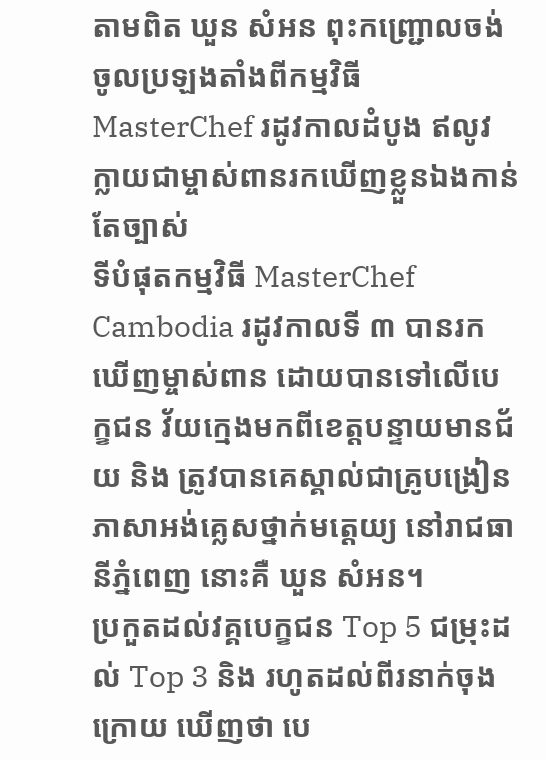តាមពិត ឃួន សំអន ពុះកញ្ជ្រោលចង់ចូលប្រឡងតាំងពីកម្មវិធី MasterChef រដូវកាលដំបូង ឥលូវក្លាយជាម្ចាស់ពានរកឃើញខ្លួនឯងកាន់តែច្បាស់
ទីបំផុតកម្មវិធី MasterChef Cambodia រដូវកាលទី ៣ បានរកឃើញម្ចាស់ពាន ដោយបានទៅលើបេក្ខជន វ័យក្មេងមកពីខេត្តបន្ទាយមានជ័យ និង ត្រូវបានគេស្គាល់ជាគ្រូបង្រៀនភាសាអង់គ្លេសថ្នាក់មត្តេយ្យ នៅរាជធានីភ្នំពេញ នោះគឺ ឃួន សំអន។
ប្រកួតដល់វគ្គបេក្ខជន Top 5 ជម្រុះដល់ Top 3 និង រហូតដល់ពីរនាក់ចុងក្រោយ ឃើញថា បេ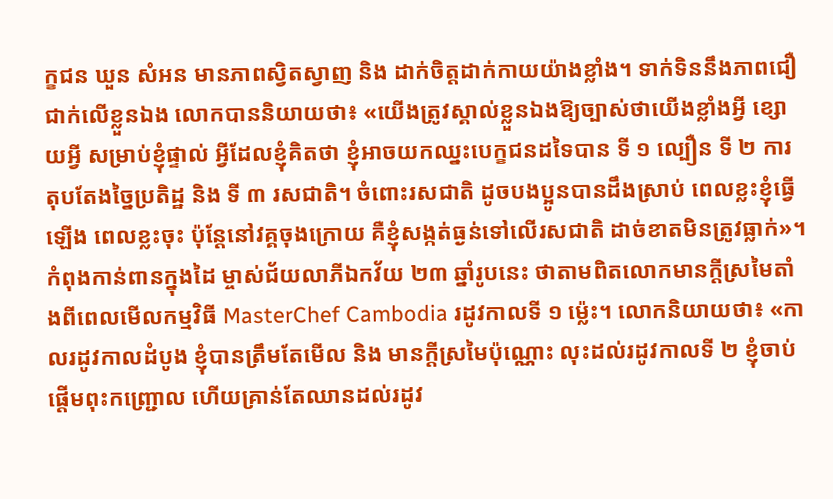ក្ខជន ឃួន សំអន មានភាពស្វិតស្វាញ និង ដាក់ចិត្តដាក់កាយយ៉ាងខ្លាំង។ ទាក់ទិននឹងភាពជឿជាក់លើខ្លួនឯង លោកបាននិយាយថា៖ «យើងត្រូវស្គាល់ខ្លួនឯងឱ្យច្បាស់ថាយើងខ្លាំងអ្វី ខ្សោយអ្វី សម្រាប់ខ្ញុំផ្ទាល់ អ្វីដែលខ្ញុំគិតថា ខ្ញុំអាចយកឈ្នះបេក្ខជនដទៃបាន ទី ១ ល្បឿន ទី ២ ការតុបតែងច្នៃប្រតិដ្ឋ និង ទី ៣ រសជាតិ។ ចំពោះរសជាតិ ដូចបងប្អូនបានដឹងស្រាប់ ពេលខ្លះខ្ញុំធ្វើឡើង ពេលខ្លះចុះ ប៉ុន្តែនៅវគ្គចុងក្រោយ គឺខ្ញុំសង្កត់ធ្ងន់ទៅលើរសជាតិ ដាច់ខាតមិនត្រូវធ្លាក់»។
កំពុងកាន់ពានក្នុងដៃ ម្ចាស់ជ័យលាភីឯកវ័យ ២៣ ឆ្នាំរូបនេះ ថាតាមពិតលោកមានក្តីស្រមៃតាំងពីពេលមើលកម្មវិធី MasterChef Cambodia រដូវកាលទី ១ ម្ល៉េះ។ លោកនិយាយថា៖ «កាលរដូវកាលដំបូង ខ្ញុំបានត្រឹមតែមើល និង មានក្តីស្រមៃប៉ុណ្ណោះ លុះដល់រដូវកាលទី ២ ខ្ញុំចាប់ផ្តើមពុះកញ្ជ្រោល ហើយគ្រាន់តែឈានដល់រដូវ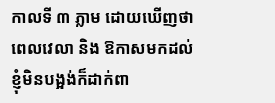កាលទី ៣ ភ្លាម ដោយឃើញថាពេលវេលា និង ឱកាសមកដល់ ខ្ញុំមិនបង្អង់ក៏ដាក់ពា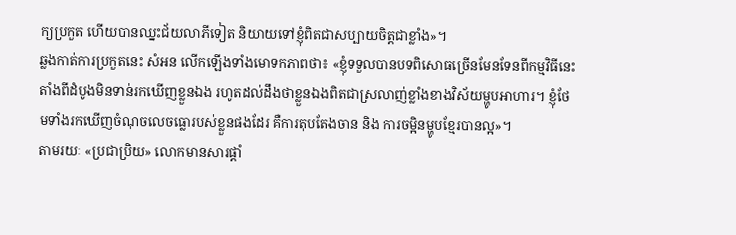ក្យប្រកួត ហើយបានឈ្នះជ័យលាភីទៀត និយាយទៅខ្ញុំពិតជាសប្បាយចិត្តជាខ្លាំង»។
ឆ្លងកាត់ការប្រកួតនេះ សំអន លើកឡើងទាំងមោទកភាពថា៖ «ខ្ញុំទទួលបានបទពិសោធច្រើនមែនទែនពីកម្មវិធីនេះ តាំងពីដំបូងមិនទាន់រកឃើញខ្លួនឯង រហូតដល់ដឹងថាខ្លួនឯងពិតជាស្រលាញ់ខ្លាំងខាងវិស័យម្ហូបអាហារ។ ខ្ញុំថែមទាំងរកឃើញចំណុចលេចធ្លោរបស់ខ្លួនផងដែរ គឺការតុបតែងចាន និង ការចម្អិនម្ហូបខ្មែរបានល្អ»។
តាមរយៈ «ប្រជាប្រិយ» លោកមានសារផ្តាំ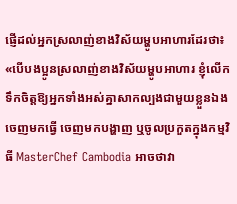ផ្ញើដល់អ្នកស្រលាញ់ខាងវិស័យម្ហូបអាហារដែរថា៖ «បើបងប្អូនស្រលាញ់ខាងវិស័យម្ហូបអាហារ ខ្ញុំលើកទឹកចិត្តឱ្យអ្នកទាំងអស់គ្នាសាកល្បងជាមួយខ្លួនឯង ចេញមកធ្វើ ចេញមកបង្ហាញ ឬចូលប្រកួតក្នុងកម្មវិធី MasterChef Cambodia អាចថាវា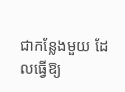ជាកន្លែងមួយ ដែលធ្វើឱ្យ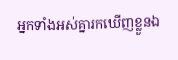អ្នកទាំងអស់គ្នារកឃើញខ្លួនឯ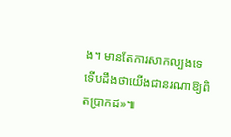ង។ មានតែការសាកល្បងទេ ទើបដឹងថាយើងជានរណាឱ្យពិតប្រាកដ»៕